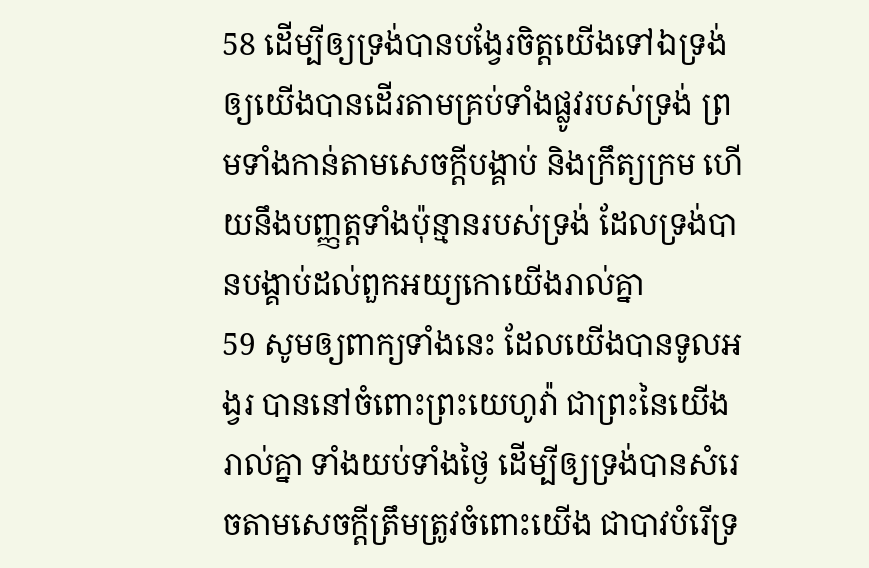58 ដើម្បីឲ្យទ្រង់បានបង្វែរចិត្តយើងទៅឯទ្រង់ ឲ្យយើងបានដើរតាមគ្រប់ទាំងផ្លូវរបស់ទ្រង់ ព្រមទាំងកាន់តាមសេចក្តីបង្គាប់ និងក្រឹត្យក្រម ហើយនឹងបញ្ញត្តទាំងប៉ុន្មានរបស់ទ្រង់ ដែលទ្រង់បានបង្គាប់ដល់ពួកអយ្យកោយើងរាល់គ្នា
59 សូមឲ្យពាក្យទាំងនេះ ដែលយើងបានទូលអង្វរ បាននៅចំពោះព្រះយេហូវ៉ា ជាព្រះនៃយើងរាល់គ្នា ទាំងយប់ទាំងថ្ងៃ ដើម្បីឲ្យទ្រង់បានសំរេចតាមសេចក្តីត្រឹមត្រូវចំពោះយើង ជាបាវបំរើទ្រ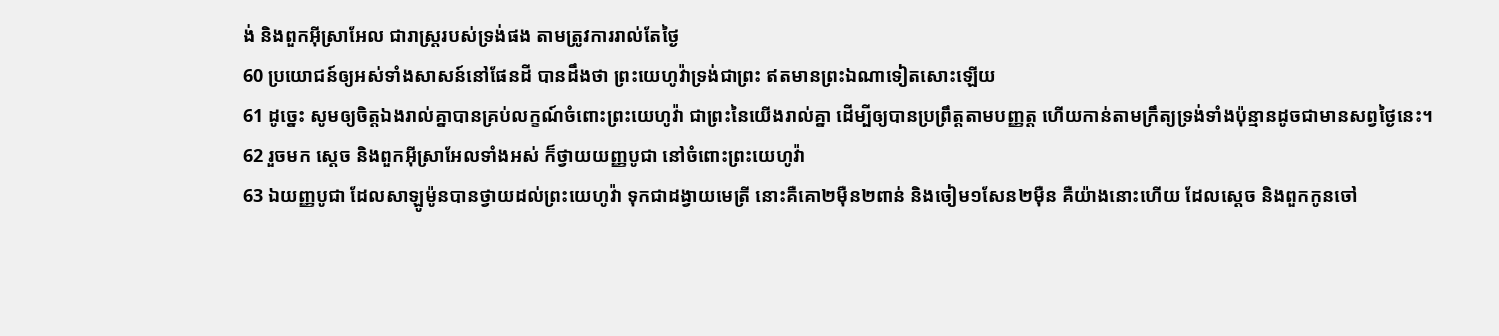ង់ និងពួកអ៊ីស្រាអែល ជារាស្ត្ររបស់ទ្រង់ផង តាមត្រូវការរាល់តែថ្ងៃ
60 ប្រយោជន៍ឲ្យអស់ទាំងសាសន៍នៅផែនដី បានដឹងថា ព្រះយេហូវ៉ាទ្រង់ជាព្រះ ឥតមានព្រះឯណាទៀតសោះឡើយ
61 ដូច្នេះ សូមឲ្យចិត្តឯងរាល់គ្នាបានគ្រប់លក្ខណ៍ចំពោះព្រះយេហូវ៉ា ជាព្រះនៃយើងរាល់គ្នា ដើម្បីឲ្យបានប្រព្រឹត្តតាមបញ្ញត្ត ហើយកាន់តាមក្រឹត្យទ្រង់ទាំងប៉ុន្មានដូចជាមានសព្វថ្ងៃនេះ។
62 រួចមក ស្តេច និងពួកអ៊ីស្រាអែលទាំងអស់ ក៏ថ្វាយយញ្ញបូជា នៅចំពោះព្រះយេហូវ៉ា
63 ឯយញ្ញបូជា ដែលសាឡូម៉ូនបានថ្វាយដល់ព្រះយេហូវ៉ា ទុកជាដង្វាយមេត្រី នោះគឺគោ២ម៉ឺន២ពាន់ និងចៀម១សែន២ម៉ឺន គឺយ៉ាងនោះហើយ ដែលស្តេច និងពួកកូនចៅ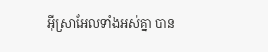អ៊ីស្រាអែលទាំងអស់គ្នា បាន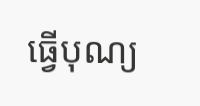ធ្វើបុណ្យ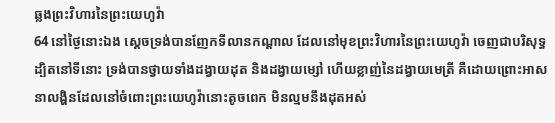ឆ្លងព្រះវិហារនៃព្រះយេហូវ៉ា
64 នៅថ្ងៃនោះឯង ស្តេចទ្រង់បានញែកទីលានកណ្តាល ដែលនៅមុខព្រះវិហារនៃព្រះយេហូវ៉ា ចេញជាបរិសុទ្ធ ដ្បិតនៅទីនោះ ទ្រង់បានថ្វាយទាំងដង្វាយដុត និងដង្វាយម្សៅ ហើយខ្លាញ់នៃដង្វាយមេត្រី គឺដោយព្រោះអាសនាលង្ហិនដែលនៅចំពោះព្រះយេហូវ៉ានោះតូចពេក មិនល្មមនឹងដុតអស់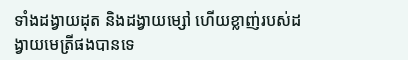ទាំងដង្វាយដុត និងដង្វាយម្សៅ ហើយខ្លាញ់របស់ដង្វាយមេត្រីផងបានទេ